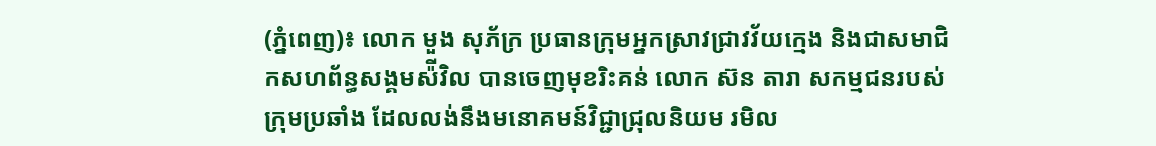(ភ្នំពេញ)៖ លោក មួង សុភ័ក្រ ប្រធានក្រុមអ្នកស្រាវជ្រាវវ័យក្មេង និងជាសមាជិកសហព័ន្ធសង្គមស៉ីវិល បានចេញមុខរិះគន់ លោក ស៊ន តារា សកម្មជនរបស់ក្រុមប្រឆាំង ដែលលង់នឹងមនោគមន៍វិជ្ជាជ្រុលនិយម រមិល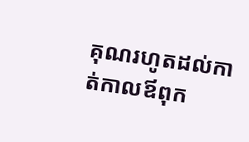គុណរហូតដល់កាត់កាលឪពុក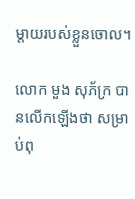ម្តាយរបស់ខ្លួនចោល។

លោក មួង សុភ័ក្រ បានលើកឡើងថា សម្រាប់ពុ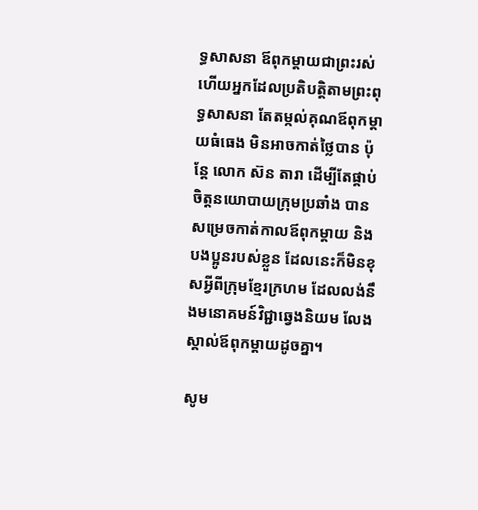ទ្ធសាសនា ឪពុកម្តាយជាព្រះរស់ ហើយអ្នកដែលប្រតិបត្តិតាមព្រះពុទ្ធសាសនា តែតម្កល់គុណឪពុកម្តាយធំធេង មិនអាចកាត់ថ្លៃបាន ប៉ុន្តែ លោក ស៊ន តារា ដើម្បីតែផ្គាប់ចិត្តនយោបាយក្រុមប្រឆាំង បានសម្រេចកាត់កាលឪពុកម្តាយ និងបងប្អូនរបស់ខ្លួន ដែលនេះក៏មិនខុសអ្វីពីក្រុមខ្មែរក្រហម ដែលលង់នឹងមនោគមន៍វិជ្ជាឆ្វេងនិយម លែងស្គាល់ឪពុកម្តាយដូចគ្នា។

សូម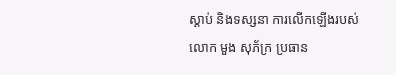ស្តាប់ និងទស្សនា ការលើកឡើងរបស់ លោក មួង សុភ័ក្រ ប្រធាន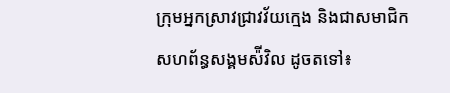ក្រុមអ្នកស្រាវជ្រាវវ័យក្មេង និងជាសមាជិកសហព័ន្ធសង្គមស៉ីវិល ដូចតទៅ៖